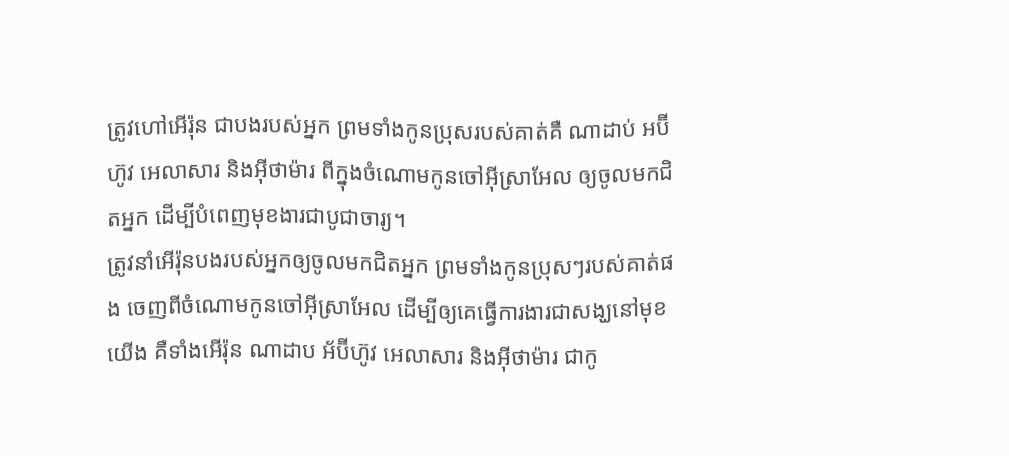ត្រូវហៅអើរ៉ុន ជាបងរបស់អ្នក ព្រមទាំងកូនប្រុសរបស់គាត់គឺ ណាដាប់ អប៊ីហ៊ូវ អេលាសារ និងអ៊ីថាម៉ារ ពីក្នុងចំណោមកូនចៅអ៊ីស្រាអែល ឲ្យចូលមកជិតអ្នក ដើម្បីបំពេញមុខងារជាបូជាចារ្យ។
ត្រូវនាំអើរ៉ុនបងរបស់អ្នកឲ្យចូលមកជិតអ្នក ព្រមទាំងកូនប្រុសៗរបស់គាត់ផង ចេញពីចំណោមកូនចៅអ៊ីស្រាអែល ដើម្បីឲ្យគេធ្វើការងារជាសង្ឃនៅមុខយើង គឺទាំងអើរ៉ុន ណាដាប អ័ប៊ីហ៊ូវ អេលាសារ និងអ៊ីថាម៉ារ ជាកូ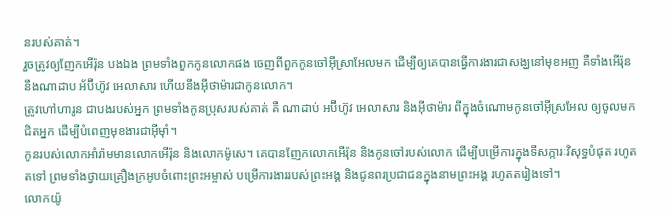នរបស់គាត់។
រួចត្រូវឲ្យញែកអើរ៉ុន បងឯង ព្រមទាំងពួកកូនលោកផង ចេញពីពួកកូនចៅអ៊ីស្រាអែលមក ដើម្បីឲ្យគេបានធ្វើការងារជាសង្ឃនៅមុខអញ គឺទាំងអើរ៉ុន នឹងណាដាប អ័ប៊ីហ៊ូវ អេលាសារ ហើយនឹងអ៊ីថាម៉ារជាកូនលោក។
ត្រូវហៅហារូន ជាបងរបស់អ្នក ព្រមទាំងកូនប្រុសរបស់គាត់ គឺ ណាដាប់ អប៊ីហ៊ូវ អេលាសារ និងអ៊ីថាម៉ារ ពីក្នុងចំណោមកូនចៅអ៊ីស្រអែល ឲ្យចូលមកជិតអ្នក ដើម្បីបំពេញមុខងារជាអ៊ីមុាំ។
កូនរបស់លោកអាំរ៉ាមមានលោកអើរ៉ុន និងលោកម៉ូសេ។ គេបានញែកលោកអើរ៉ុន និងកូនចៅរបស់លោក ដើម្បីបម្រើការក្នុងទីសក្ការៈវិសុទ្ធបំផុត រហូតតទៅ ព្រមទាំងថ្វាយគ្រឿងក្រអូបចំពោះព្រះអម្ចាស់ បម្រើការងាររបស់ព្រះអង្គ និងជូនពរប្រជាជនក្នុងនាមព្រះអង្គ រហូតតរៀងទៅ។
លោកយ៉ូ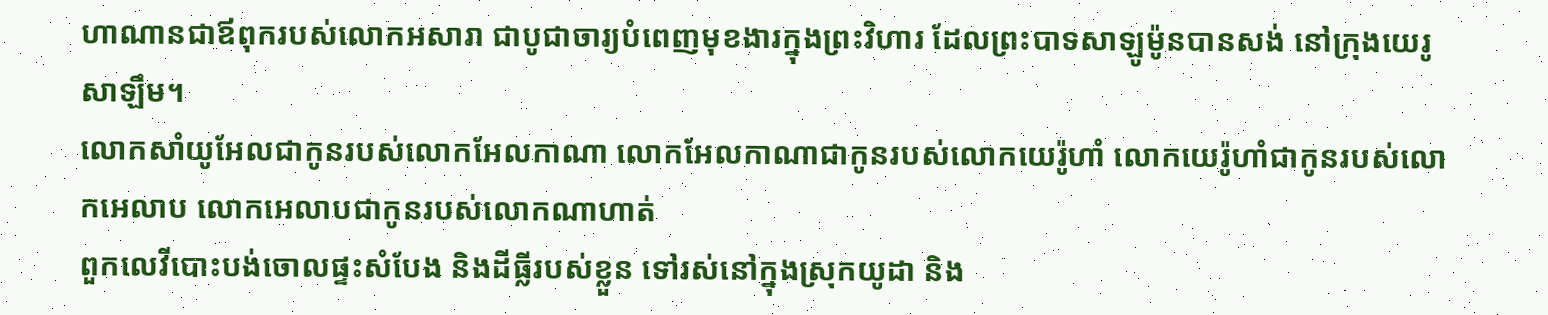ហាណានជាឪពុករបស់លោកអសារា ជាបូជាចារ្យបំពេញមុខងារក្នុងព្រះវិហារ ដែលព្រះបាទសាឡូម៉ូនបានសង់ នៅក្រុងយេរូសាឡឹម។
លោកសាំយូអែលជាកូនរបស់លោកអែលកាណា លោកអែលកាណាជាកូនរបស់លោកយេរ៉ូហាំ លោកយេរ៉ូហាំជាកូនរបស់លោកអេលាប លោកអេលាបជាកូនរបស់លោកណាហាត់
ពួកលេវីបោះបង់ចោលផ្ទះសំបែង និងដីធ្លីរបស់ខ្លួន ទៅរស់នៅក្នុងស្រុកយូដា និង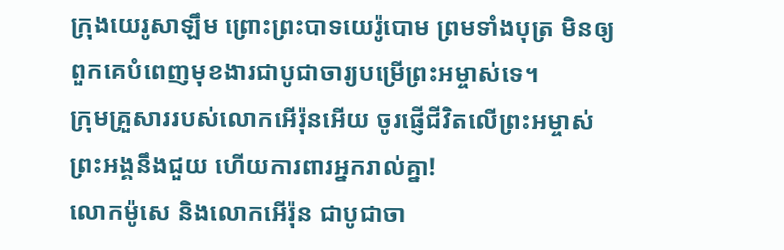ក្រុងយេរូសាឡឹម ព្រោះព្រះបាទយេរ៉ូបោម ព្រមទាំងបុត្រ មិនឲ្យពួកគេបំពេញមុខងារជាបូជាចារ្យបម្រើព្រះអម្ចាស់ទេ។
ក្រុមគ្រួសាររបស់លោកអើរ៉ុនអើយ ចូរផ្ញើជីវិតលើព្រះអម្ចាស់ ព្រះអង្គនឹងជួយ ហើយការពារអ្នករាល់គ្នា!
លោកម៉ូសេ និងលោកអើរ៉ុន ជាបូជាចា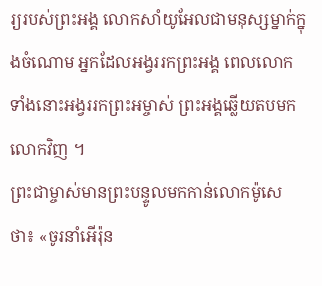រ្យរបស់ព្រះអង្គ លោកសាំយូអែលជាមនុស្សម្នាក់ក្នុងចំណោម អ្នកដែលអង្វររកព្រះអង្គ ពេលលោកទាំងនោះអង្វររកព្រះអម្ចាស់ ព្រះអង្គឆ្លើយតបមកលោកវិញ ។
ព្រះជាម្ចាស់មានព្រះបន្ទូលមកកាន់លោកម៉ូសេថា៖ «ចូរនាំអើរ៉ុន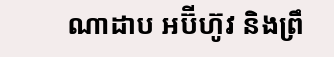ណាដាប អប៊ីហ៊ូវ និងព្រឹ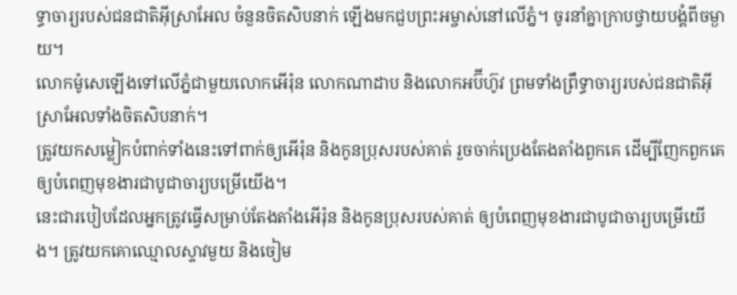ទ្ធាចារ្យរបស់ជនជាតិអ៊ីស្រាអែល ចំនួនចិតសិបនាក់ ឡើងមកជួបព្រះអម្ចាស់នៅលើភ្នំ។ ចូរនាំគ្នាក្រាបថ្វាយបង្គំពីចម្ងាយ។
លោកម៉ូសេឡើងទៅលើភ្នំជាមួយលោកអើរ៉ុន លោកណាដាប និងលោកអប៊ីហ៊ូវ ព្រមទាំងព្រឹទ្ធាចារ្យរបស់ជនជាតិអ៊ីស្រាអែលទាំងចិតសិបនាក់។
ត្រូវយកសម្លៀកបំពាក់ទាំងនេះទៅពាក់ឲ្យអើរ៉ុន និងកូនប្រុសរបស់គាត់ រួចចាក់ប្រេងតែងតាំងពួកគេ ដើម្បីញែកពួកគេឲ្យបំពេញមុខងារជាបូជាចារ្យបម្រើយើង។
នេះជារបៀបដែលអ្នកត្រូវធ្វើសម្រាប់តែងតាំងអើរ៉ុន និងកូនប្រុសរបស់គាត់ ឲ្យបំពេញមុខងារជាបូជាចារ្យបម្រើយើង។ ត្រូវយកគោឈ្មោលស្ទាវមួយ និងចៀម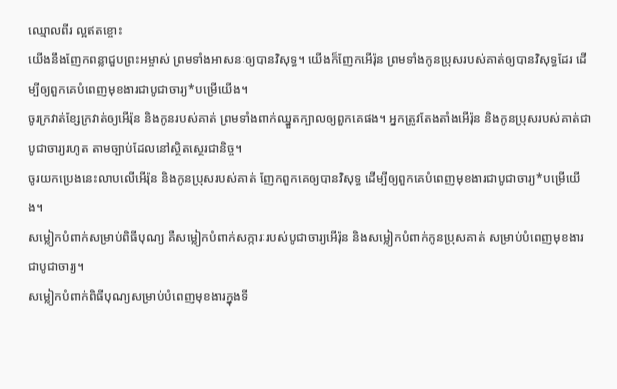ឈ្មោលពីរ ល្អឥតខ្ចោះ
យើងនឹងញែកពន្លាជួបព្រះអម្ចាស់ ព្រមទាំងអាសនៈឲ្យបានវិសុទ្ធ។ យើងក៏ញែកអើរ៉ុន ព្រមទាំងកូនប្រុសរបស់គាត់ឲ្យបានវិសុទ្ធដែរ ដើម្បីឲ្យពួកគេបំពេញមុខងារជាបូជាចារ្យ*បម្រើយើង។
ចូរក្រវាត់ខ្សែក្រវាត់ឲ្យអើរ៉ុន និងកូនរបស់គាត់ ព្រមទាំងពាក់ឈ្នួតក្បាលឲ្យពួកគេផង។ អ្នកត្រូវតែងតាំងអើរ៉ុន និងកូនប្រុសរបស់គាត់ជាបូជាចារ្យរហូត តាមច្បាប់ដែលនៅស្ថិតស្ថេរជានិច្ច។
ចូរយកប្រេងនេះលាបលើអើរ៉ុន និងកូនប្រុសរបស់គាត់ ញែកពួកគេឲ្យបានវិសុទ្ធ ដើម្បីឲ្យពួកគេបំពេញមុខងារជាបូជាចារ្យ*បម្រើយើង។
សម្លៀកបំពាក់សម្រាប់ពិធីបុណ្យ គឺសម្លៀកបំពាក់សក្ការៈរបស់បូជាចារ្យអើរ៉ុន និងសម្លៀកបំពាក់កូនប្រុសគាត់ សម្រាប់បំពេញមុខងារជាបូជាចារ្យ។
សម្លៀកបំពាក់ពិធីបុណ្យសម្រាប់បំពេញមុខងារក្នុងទី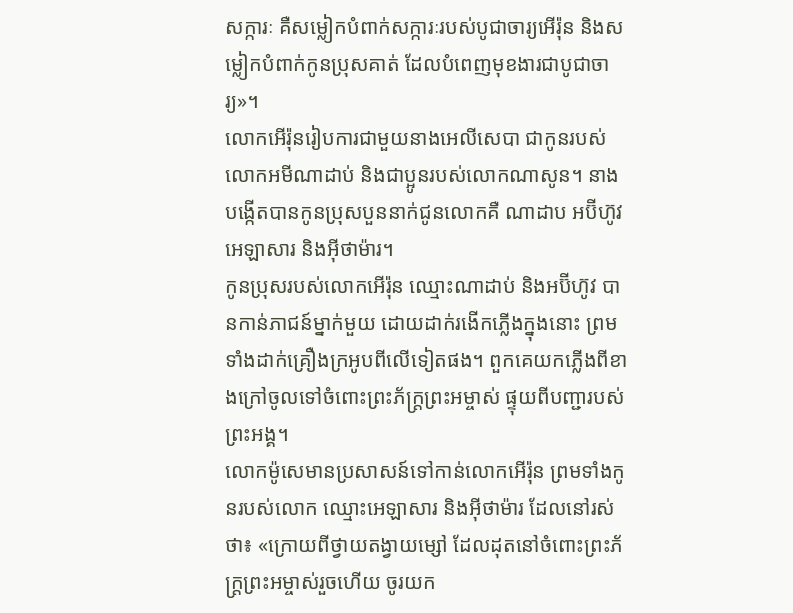សក្ការៈ គឺសម្លៀកបំពាក់សក្ការៈរបស់បូជាចារ្យអើរ៉ុន និងសម្លៀកបំពាក់កូនប្រុសគាត់ ដែលបំពេញមុខងារជាបូជាចារ្យ»។
លោកអើរ៉ុនរៀបការជាមួយនាងអេលីសេបា ជាកូនរបស់លោកអមីណាដាប់ និងជាប្អូនរបស់លោកណាសូន។ នាងបង្កើតបានកូនប្រុសបួននាក់ជូនលោកគឺ ណាដាប អប៊ីហ៊ូវ អេឡាសារ និងអ៊ីថាម៉ារ។
កូនប្រុសរបស់លោកអើរ៉ុន ឈ្មោះណាដាប់ និងអប៊ីហ៊ូវ បានកាន់ភាជន៍ម្នាក់មួយ ដោយដាក់រងើកភ្លើងក្នុងនោះ ព្រមទាំងដាក់គ្រឿងក្រអូបពីលើទៀតផង។ ពួកគេយកភ្លើងពីខាងក្រៅចូលទៅចំពោះព្រះភ័ក្ត្រព្រះអម្ចាស់ ផ្ទុយពីបញ្ជារបស់ព្រះអង្គ។
លោកម៉ូសេមានប្រសាសន៍ទៅកាន់លោកអើរ៉ុន ព្រមទាំងកូនរបស់លោក ឈ្មោះអេឡាសារ និងអ៊ីថាម៉ារ ដែលនៅរស់ថា៖ «ក្រោយពីថ្វាយតង្វាយម្សៅ ដែលដុតនៅចំពោះព្រះភ័ក្ត្រព្រះអម្ចាស់រួចហើយ ចូរយក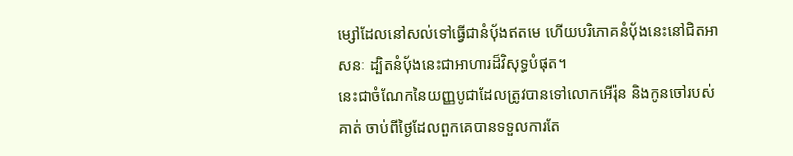ម្សៅដែលនៅសល់ទៅធ្វើជានំប៉័ងឥតមេ ហើយបរិភោគនំប៉័ងនេះនៅជិតអាសនៈ ដ្បិតនំប៉័ងនេះជាអាហារដ៏វិសុទ្ធបំផុត។
នេះជាចំណែកនៃយញ្ញបូជាដែលត្រូវបានទៅលោកអើរ៉ុន និងកូនចៅរបស់គាត់ ចាប់ពីថ្ងៃដែលពួកគេបានទទួលការតែ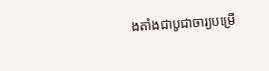ងតាំងជាបូជាចារ្យបម្រើ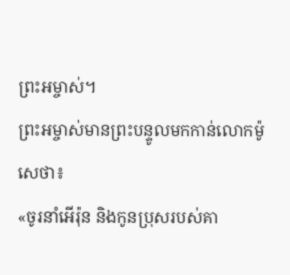ព្រះអម្ចាស់។
ព្រះអម្ចាស់មានព្រះបន្ទូលមកកាន់លោកម៉ូសេថា៖
«ចូរនាំអើរ៉ុន និងកូនប្រុសរបស់គា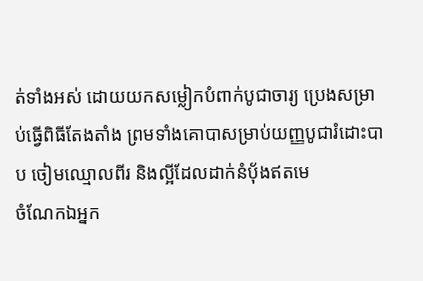ត់ទាំងអស់ ដោយយកសម្លៀកបំពាក់បូជាចារ្យ ប្រេងសម្រាប់ធ្វើពិធីតែងតាំង ព្រមទាំងគោបាសម្រាប់យញ្ញបូជារំដោះបាប ចៀមឈ្មោលពីរ និងល្អីដែលដាក់នំប៉័ងឥតមេ
ចំណែកឯអ្នក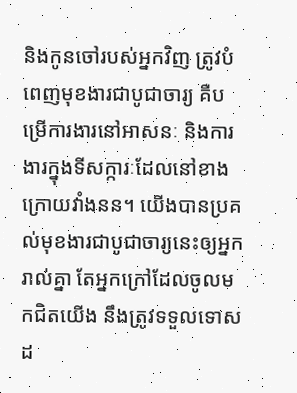និងកូនចៅរបស់អ្នកវិញ ត្រូវបំពេញមុខងារជាបូជាចារ្យ គឺបម្រើការងារនៅអាសនៈ និងការងារក្នុងទីសក្ការៈដែលនៅខាងក្រោយវាំងនន។ យើងបានប្រគល់មុខងារជាបូជាចារ្យនេះឲ្យអ្នករាល់គ្នា តែអ្នកក្រៅដែលចូលមកជិតយើង នឹងត្រូវទទួលទោសដ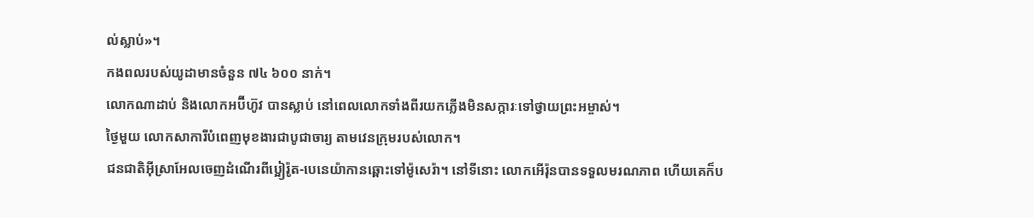ល់ស្លាប់»។
កងពលរបស់យូដាមានចំនួន ៧៤ ៦០០ នាក់។
លោកណាដាប់ និងលោកអប៊ីហ៊ូវ បានស្លាប់ នៅពេលលោកទាំងពីរយកភ្លើងមិនសក្ការៈទៅថ្វាយព្រះអម្ចាស់។
ថ្ងៃមួយ លោកសាការីបំពេញមុខងារជាបូជាចារ្យ តាមវេនក្រុមរបស់លោក។
ជនជាតិអ៊ីស្រាអែលចេញដំណើរពីប្អៀរ៉ូត-បេនេយ៉ាកានឆ្ពោះទៅម៉ូសេរ៉ា។ នៅទីនោះ លោកអើរ៉ុនបានទទួលមរណភាព ហើយគេក៏ប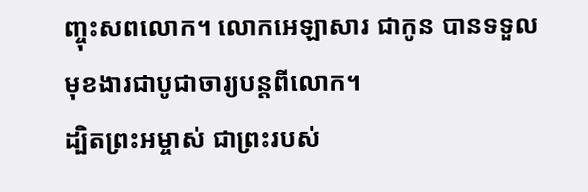ញ្ចុះសពលោក។ លោកអេឡាសារ ជាកូន បានទទួលមុខងារជាបូជាចារ្យបន្តពីលោក។
ដ្បិតព្រះអម្ចាស់ ជាព្រះរបស់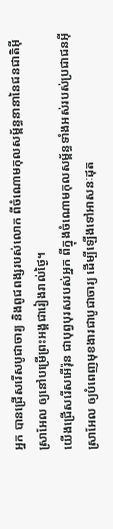អ្នក បានជ្រើសរើសបូជាចារ្យ និងពូជពង្សរបស់លោក ពីចំណោមកុលសម្ព័ន្ធនានានៃជនជាតិអ៊ីស្រាអែល ឲ្យនៅបម្រើព្រះអង្គជារៀងរាល់ថ្ងៃ។
យើងជ្រើសរើសអើរ៉ុន ជាបុព្វបុរសរបស់អ្នក ពីក្នុងចំណោមកុលសម្ព័ន្ធទាំងអស់របស់ប្រជាជនអ៊ីស្រាអែល ឲ្យបំពេញមុខងារជាបូជាចារ្យ ដើម្បីឡើងទៅអាសនៈដុត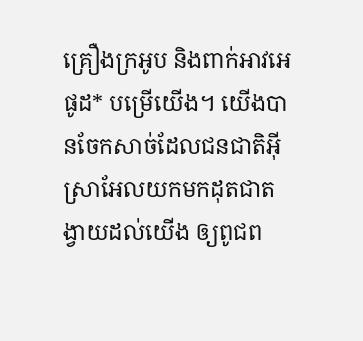គ្រឿងក្រអូប និងពាក់អាវអេផូដ* បម្រើយើង។ យើងបានចែកសាច់ដែលជនជាតិអ៊ីស្រាអែលយកមកដុតជាតង្វាយដល់យើង ឲ្យពូជព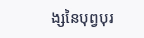ង្សនៃបុព្វបុរ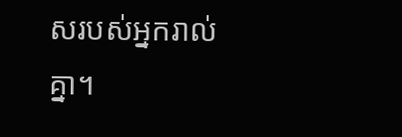សរបស់អ្នករាល់គ្នា។